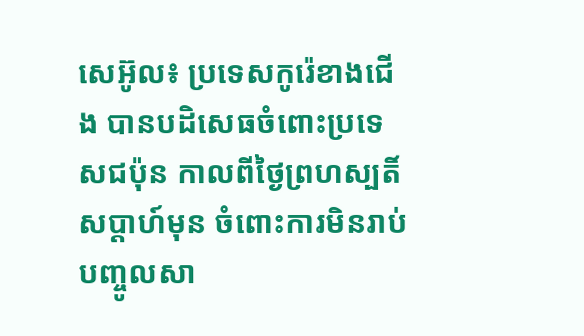សេអ៊ូល៖ ប្រទេសកូរ៉េខាងជើង បានបដិសេធចំពោះប្រទេសជប៉ុន កាលពីថ្ងៃព្រហស្បតិ៍សប្តាហ៍មុន ចំពោះការមិនរាប់បញ្ចូលសា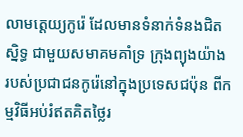លាមត្តេយ្យកូរ៉េ ដែលមានទំនាក់ទំនងជិតស្និទ្ធ ជាមួយសមាគមគាំទ្រ ក្រុងព្យុងយ៉ាង របស់ប្រជាជនកូរ៉េនៅក្នុងប្រទេសជប៉ុន ពីកម្មវិធីអប់រំឥតគិតថ្លៃរ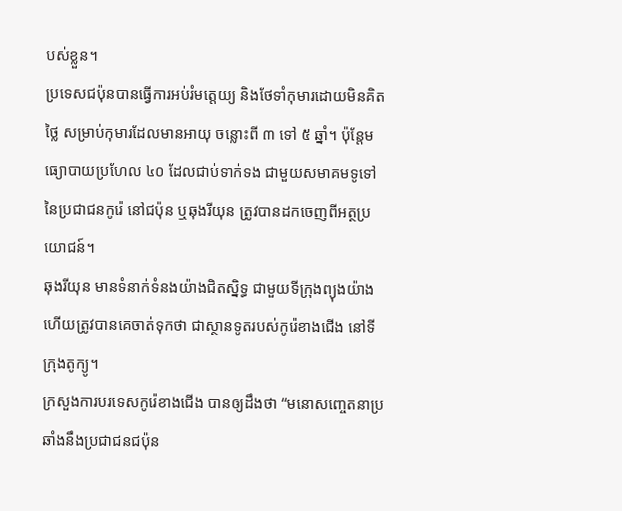បស់ខ្លួន។
ប្រទេសជប៉ុនបានធ្វើការអប់រំមត្តេយ្យ និងថែទាំកុមារដោយមិនគិតថ្លៃ សម្រាប់កុមារដែលមានអាយុ ចន្លោះពី ៣ ទៅ ៥ ឆ្នាំ។ ប៉ុន្តែមធ្យោបាយប្រហែល ៤០ ដែលជាប់ទាក់ទង ជាមួយសមាគមទូទៅ នៃប្រជាជនកូរ៉េ នៅជប៉ុន ឬឆុងរីយុន ត្រូវបានដកចេញពីអត្ថប្រយោជន៍។
ឆុងរីយុន មានទំនាក់ទំនងយ៉ាងជិតស្និទ្ធ ជាមួយទីក្រុងព្យុងយ៉ាង ហើយត្រូវបានគេចាត់ទុកថា ជាស្ថានទូតរបស់កូរ៉េខាងជើង នៅទីក្រុងតូក្យូ។
ក្រសួងការបរទេសកូរ៉េខាងជើង បានឲ្យដឹងថា “មនោសញ្ចេតនាប្រឆាំងនឹងប្រជាជនជប៉ុន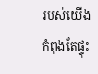របស់យើងកំពុងតែផ្ទុះ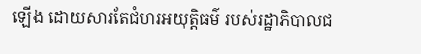ឡើង ដោយសារតែជំហរអយុត្តិធម៌ របស់រដ្ឋាភិបាលជ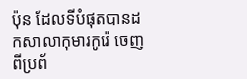ប៉ុន ដែលទីបំផុតបានដកសាលាកុមារកូរ៉េ ចេញពីប្រព័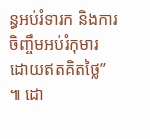ន្ធអប់រំទារក និងការចិញ្ចឹមអប់រំកុមារ ដោយឥតគិតថ្លៃ” ៕ ដោ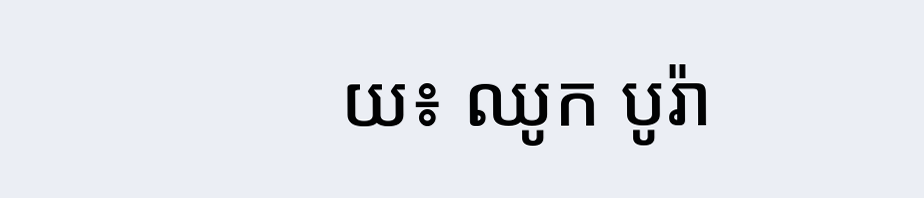យ៖ ឈូក បូរ៉ា